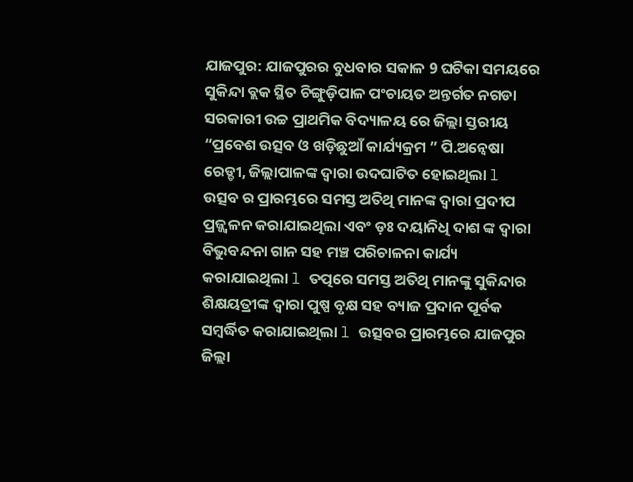ଯାଜପୁର: ଯାଜପୁରର ବୁଧବାର ସକାଳ 9 ଘଟିକା ସମୟରେ ସୁକିନ୍ଦା ବ୍ଲକ ସ୍ଥିତ ଚିଙ୍ଗୁଡ଼ିପାଳ ପଂଚାୟତ ଅନ୍ତର୍ଗତ ନଗଡା ସରକାରୀ ଉଚ୍ଚ ପ୍ରାଥମିକ ବିଦ୍ୟାଳୟ ରେ ଜିଲ୍ଲା ସ୍ତରୀୟ “ପ୍ରବେଶ ଉତ୍ସବ ଓ ଖଡ଼ିଛୁଆଁ କାର୍ଯ୍ୟକ୍ରମ ” ପି.ଅନ୍ଵେଷା ରେଡ୍ଡୀ, ଜିଲ୍ଲାପାଳଙ୍କ ଦ୍ୱାରା ଉଦଘାଟିତ ହୋଇଥିଲା l ଉତ୍ସବ ର ପ୍ରାରମ୍ଭରେ ସମସ୍ତ ଅତିଥି ମାନଙ୍କ ଦ୍ୱାରା ପ୍ରଦୀପ ପ୍ରଜ୍ଜ୍ୱଳନ କରାଯାଇଥିଲା ଏବଂ ଡ଼ଃ ଦୟାନିଧି ଦାଶ ଙ୍କ ଦ୍ୱାରା ବିଭୁବନ୍ଦନା ଗାନ ସହ ମଞ୍ଚ ପରିଚାଳନା କାର୍ଯ୍ୟ କରାଯାଇଥିଲା l ତତ୍ପରେ ସମସ୍ତ ଅତିଥି ମାନଙ୍କୁ ସୁକିନ୍ଦାର ଶିକ୍ଷୟତ୍ରୀଙ୍କ ଦ୍ୱାରା ପୁଷ୍ପ ବୃକ୍ଷ ସହ ବ୍ୟାଜ ପ୍ରଦାନ ପୂର୍ବକ ସମ୍ବର୍ଦ୍ଧିତ କରାଯାଇଥିଲା l ଉତ୍ସବର ପ୍ରାରମ୍ଭରେ ଯାଜପୁର ଜିଲ୍ଲା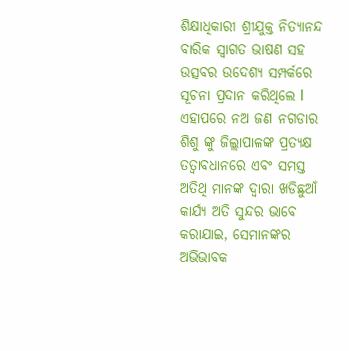ଶିକ୍ଷାଧିକାରୀ ଶ୍ରୀଯୁକ୍ତ ନିତ୍ୟାନନ୍ଦ ବାରିକ ସ୍ୱାଗତ ଭାଷଣ ସହ ଉତ୍ସବର ଉଦେଶ୍ୟ ସମ୍ପର୍କରେ ସୂଚନା ପ୍ରଦାନ କରିଥିଲେ l ଏହାପରେ ନଅ ଜଣ ନଗଡାର ଶିଶୁ ଙ୍କୁ ଜିଲ୍ଲାପାଳଙ୍କ ପ୍ରତ୍ୟକ୍ଷ ତତ୍ୱାବଧାନରେ ଏବଂ ସମସ୍ତ ଅତିଥି ମାନଙ୍କ ଦ୍ୱାରା ଖଡିଛୁଆଁ କାର୍ଯ୍ୟ ଅତି ସୁନ୍ଦର ଭାବେ କରାଯାଇ, ସେମାନଙ୍କର ଅଭିଭାବକ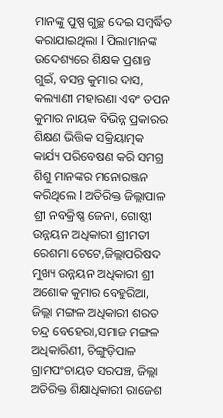ମାନଙ୍କୁ ପୁଷ୍ପ ଗୁଚ୍ଛ ଦେଇ ସମ୍ବର୍ଦ୍ଧିତ କରାଯାଇଥିଲା l ପିଲାମାନଙ୍କ ଉଦେଶ୍ୟରେ ଶିକ୍ଷକ ପ୍ରଶାନ୍ତ ଗୁଇଁ, ବସନ୍ତ କୁମାର ଦାସ, କଲ୍ୟାଣୀ ମହାରଣା ଏବଂ ତପନ କୁମାର ନାୟକ ବିଭିନ୍ନ ପ୍ରକାରର ଶିକ୍ଷଣ ଭିତ୍ତିକ ସକ୍ରିୟାତ୍ମକ କାର୍ଯ୍ୟ ପରିବେଷଣ କରି ସମଗ୍ର ଶିଶୁ ମାନଙ୍କର ମନୋରଞ୍ଜନ କରିଥିଲେ l ଅତିରିକ୍ତ ଜିଲ୍ଲାପାଳ ଶ୍ରୀ ନବକ୍ରିଷ୍ଣ ଜେନା, ଗୋଷ୍ଠୀ ଉନ୍ନୟନ ଅଧିକାରୀ ଶ୍ରୀମତୀ ରେଶମା ଟେଟେ,ଜିଲ୍ଲାପରିଷଦ ମୁଖ୍ୟ ଉନ୍ନୟନ ଅଧିକାରୀ ଶ୍ରୀ ଅଶୋକ କୁମାର ବେହୁରିଆ, ଜିଲ୍ଲା ମଙ୍ଗଳ ଅଧିକାରୀ ଶରତ ଚନ୍ଦ୍ର ବେହେରା,ସମାଜ ମଙ୍ଗଳ ଅଧିକାରିଣୀ, ଚିଙ୍ଗୁଡ଼ିପାଳ ଗ୍ରାମପଂଚାୟତ ସରପଞ୍ଚ, ଜିଲ୍ଲା ଅତିରିକ୍ତ ଶିକ୍ଷାଧିକାରୀ ରାଜେଶ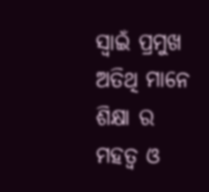ସ୍ୱାଇଁ ପ୍ରମୁଖ ଅତିଥି ମାନେ ଶିକ୍ଷା ର ମହତ୍ୱ ଓ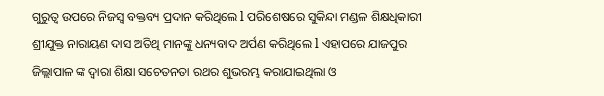ଗୁରୁତ୍ୱ ଉପରେ ନିଜସ୍ୱ ବକ୍ତବ୍ୟ ପ୍ରଦାନ କରିଥିଲେ l ପରିଶେଷରେ ସୁକିନ୍ଦା ମଣ୍ଡଳ ଶିକ୍ଷଧିକାରୀ ଶ୍ରୀଯୁକ୍ତ ନାରାୟଣ ଦାସ ଅତିଥି ମାନଙ୍କୁ ଧନ୍ୟବାଦ ଅର୍ପଣ କରିଥିଲେ l ଏହାପରେ ଯାଜପୁର ଜିଲ୍ଲାପାଳ ଙ୍କ ଦ୍ୱାରା ଶିକ୍ଷା ସଚେତନତା ରଥର ଶୁଭରମ୍ଭ କରାଯାଇଥିଲା ଓ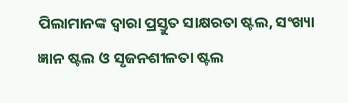ପିଲାମାନଙ୍କ ଦ୍ୱାରା ପ୍ରସ୍ତୁତ ସାକ୍ଷରତା ଷ୍ଟଲ, ସଂଖ୍ୟା ଜ୍ଞାନ ଷ୍ଟଲ ଓ ସୃଜନଶୀଳତା ଷ୍ଟଲ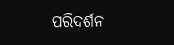ପରିଦର୍ଶନ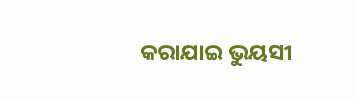କରାଯାଇ ଭୁୟସୀ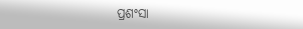ପ୍ରଶଂସା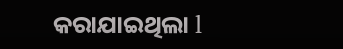କରାଯାଇଥିଲା l